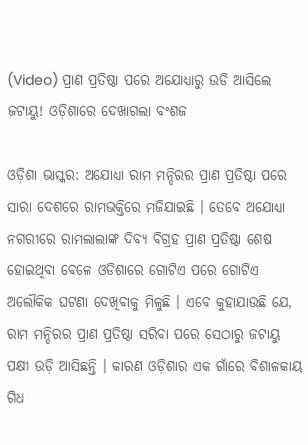(Video) ପ୍ରାଣ ପ୍ରତିଷ୍ଠା ପରେ ଅଯୋଧ୍ୟାରୁ ଉଡି ଆସିଲେ ଜଟାୟୁ! ଓଡ଼ିଶାରେ ଦେଖାଗଲା ବଂଶଜ

ଓଡ଼ିଶା ଭାସ୍କର: ଅଯୋଧ୍ୟା ରାମ ମନ୍ଦିରର ପ୍ରାଣ ପ୍ରତିଷ୍ଠା ପରେ ସାରା ଦେଶରେ ରାମଭକ୍ତିରେ ମଜିଯାଇଛି । ତେବେ ଅଯୋଧ୍ୟା ନଗରୀରେ ରାମଲାଲାଙ୍କ ଦିବ୍ୟ ବିଗ୍ରହ ପ୍ରାଣ ପ୍ରତିଷ୍ଠା ଶେଷ ହୋଇଥିବା ବେଳେ ଓଡିଶାରେ ଗୋଟିଏ ପରେ ଗୋଟିଏ ଅଲୌକିକ ଘଟଣା ଦେଖିବାକୁ ମିଳୁଛି । ଏବେ କୁହାଯାଉଛି ଯେ, ରାମ ମନ୍ଦିରର ପ୍ରାଣ ପ୍ରତିଷ୍ଠା ସରିବା ପରେ ସେଠାରୁ ଜଟାୟୁ ପକ୍ଷୀ ଉଡ଼ି ଆସିଛନ୍ତି । କାରଣ ଓଡ଼ିଶାର ଏକ ଗାଁରେ ବିଶାଳକାୟ ଗିଧ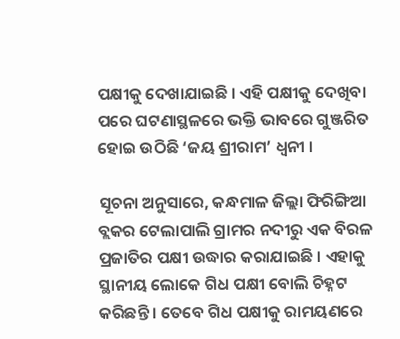ପକ୍ଷୀକୁ ଦେଖାଯାଇଛି । ଏହି ପକ୍ଷୀକୁ ଦେଖିବା ପରେ ଘଟଣାସ୍ଥଳରେ ଭକ୍ତି ଭାବରେ ଗୁଞ୍ଜରିତ ହୋଇ ଉଠିଛି ‘ଜୟ ଶ୍ରୀରାମ’ ଧ୍ୱନୀ ।

ସୂଚନା ଅନୁସାରେ, କନ୍ଧମାଳ ଜିଲ୍ଲା ଫିରିଙ୍ଗିଆ ବ୍ଲକର ଟେଲାପାଲି ଗ୍ରାମର ନଦୀରୁ ଏକ ବିରଳ ପ୍ରଜାତିର ପକ୍ଷୀ ଉଦ୍ଧାର କରାଯାଇଛି । ଏହାକୁ ସ୍ଥାନୀୟ ଲୋକେ ଗିଧ ପକ୍ଷୀ ବୋଲି ଚିହ୍ନଟ କରିଛନ୍ତି । ତେବେ ଗିଧ ପକ୍ଷୀକୁ ରାମୟଣରେ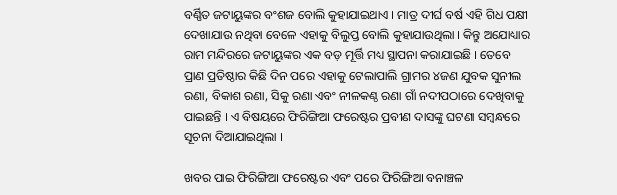ବର୍ଣ୍ଣିତ ଜଟାୟୁଙ୍କର ବଂଶଜ ବୋଲି କୁହାଯାଇଥାଏ । ମାତ୍ର ଦୀର୍ଘ ବର୍ଷ ଏହି ଗିଧ ପକ୍ଷୀ ଦେଖାଯାଉ ନଥିବା ବେଳେ ଏହାକୁ ବିଲୁପ୍ତ ବୋଲି କୁହାଯାଉଥିଲା । କିନ୍ତୁ ଅଯୋଧ୍ୟାର ରାମ ମନ୍ଦିରରେ ଜଟାୟୁଙ୍କର ଏକ ବଡ଼ ମୂର୍ତ୍ତି ମଧ୍ୟ ସ୍ଥାପନା କରାଯାଇଛି । ତେବେ ପ୍ରାଣ ପ୍ରତିଷ୍ଠାର କିଛି ଦିନ ପରେ ଏହାକୁ ଟେଲାପାଲି ଗ୍ରାମର ୪ଜଣ ଯୁବକ ସୁନୀଲ ରଣା, ବିକାଶ ରଣା, ସିକୁ ରଣା ଏବଂ ନୀଳକଣ୍ଠ ରଣା ଗାଁ ନଦୀପଠାରେ ଦେଖିବାକୁ ପାଇଛନ୍ତି । ଏ ବିଷୟରେ ଫିରିଙ୍ଗିଆ ଫରେଷ୍ଟର ପ୍ରବୀଣ ଦାସଙ୍କୁ ଘଟଣା ସମ୍ୱନ୍ଧରେ ସୂଚନା ଦିଆଯାଇଥିଲା ।

ଖବର ପାଇ ଫିରିଙ୍ଗିଆ ଫରେଷ୍ଟର ଏବଂ ପରେ ଫିରିଙ୍ଗିଆ ବନାଞ୍ଚଳ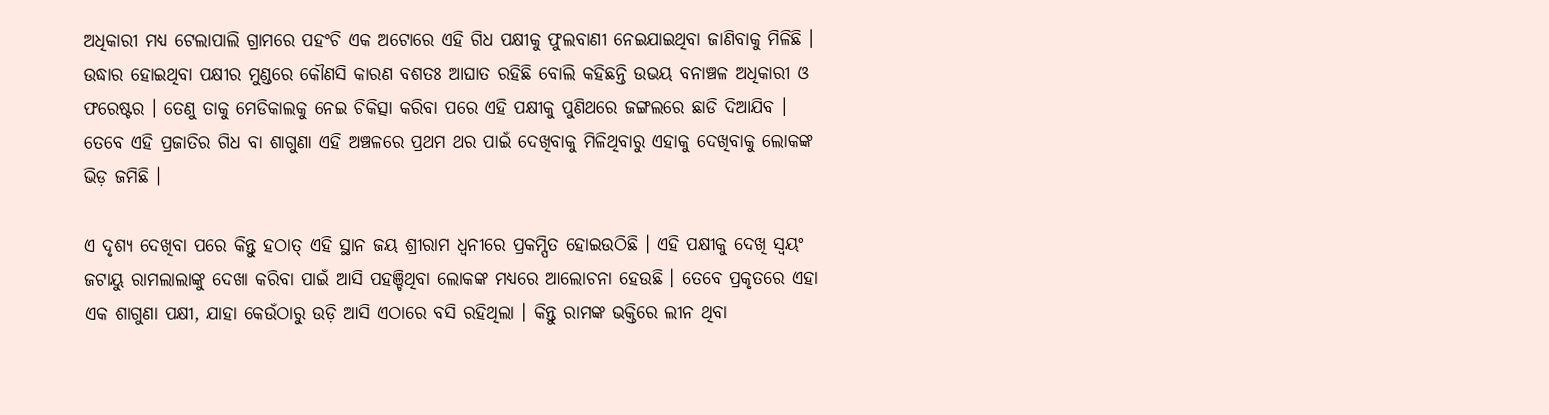ଅଧିକାରୀ ମଧ୍ୟ ଟେଲାପାଲି ଗ୍ରାମରେ ପହଂଚି ଏକ ଅଟୋରେ ଏହି ଗିଧ ପକ୍ଷୀକୁ ଫୁଲବାଣୀ ନେଇଯାଇଥିବା ଜାଣିବାକୁ ମିଳିଛି । ଉଦ୍ଧାର ହୋଇଥିବା ପକ୍ଷୀର ମୁଣ୍ଡରେ କୌଣସି କାରଣ ବଶତଃ ଆଘାତ ରହିଛି ବୋଲି କହିଛନ୍ତି ଉଭୟ ବନାଞ୍ଚଳ ଅଧିକାରୀ ଓ ଫରେଷ୍ଟର । ତେଣୁ ତାକୁ ମେଡିକାଲକୁ ନେଇ ଚିକିତ୍ସା କରିବା ପରେ ଏହି ପକ୍ଷୀକୁ ପୁଣିଥରେ ଜଙ୍ଗଲରେ ଛାଡି ଦିଆଯିବ । ତେବେ ଏହି ପ୍ରଜାତିର ଗିଧ ବା ଶାଗୁଣା ଏହି ଅଞ୍ଚଳରେ ପ୍ରଥମ ଥର ପାଇଁ ଦେଖିବାକୁ ମିଳିଥିବାରୁ ଏହାକୁ ଦେଖିବାକୁ ଲୋକଙ୍କ ଭିଡ଼ ଜମିଛି ।

ଏ ଦୃଶ୍ୟ ଦେଖିବା ପରେ କିନ୍ତୁ ହଠାତ୍ ଏହି ସ୍ଥାନ ଜୟ ଶ୍ରୀରାମ ଧ୍ୱନୀରେ ପ୍ରକମ୍ପିତ ହୋଇଉଠିଛି । ଏହି ପକ୍ଷୀକୁ ଦେଖି ସ୍ୱୟଂ ଜଟାୟୁ ରାମଲାଲାଙ୍କୁ ଦେଖା କରିବା ପାଇଁ ଆସି ପହଞ୍ଚିଥିବା ଲୋକଙ୍କ ମଧ୍ୟରେ ଆଲୋଚନା ହେଉଛି । ତେବେ ପ୍ରକୃତରେ ଏହା ଏକ ଶାଗୁଣା ପକ୍ଷୀ, ଯାହା କେଉଁଠାରୁ ଉଡ଼ି ଆସି ଏଠାରେ ବସି ରହିଥିଲା । କିନ୍ତୁ ରାମଙ୍କ ଭକ୍ତିରେ ଲୀନ ଥିବା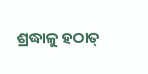ଶ୍ରଦ୍ଧାଳୁ ହଠାତ୍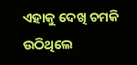ଏହାକୁ ଦେଖି ଚମକି ଉଠିଥିଲେ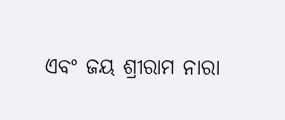ଏବଂ ଜୟ ଶ୍ରୀରାମ ନାରା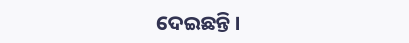ଦେଇଛନ୍ତି ।